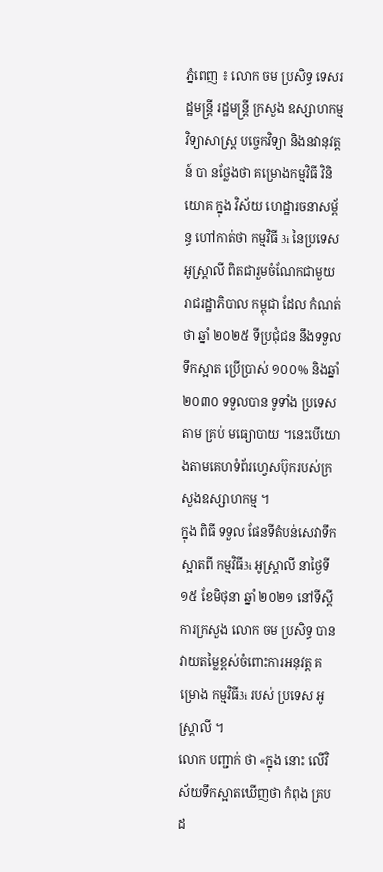ភ្នំពេញ ៖ លោក ចម ប្រសិទ្ធ ទេសរដ្ឋមន្រ្តី រដ្ឋមន្រ្តី ក្រសួង ឧស្សាហកម្ម វិទ្យាសាស្ត្រ បច្ចេកវិទ្យា និងនវានុវត្តន៍ បា នថ្លែងថា គម្រោងកម្មវិធី វិនិយោគ ក្នុង វិស័យ ហេដ្ឋារចនាសម្ព័ន្ធ ហៅកាត់ថា កម្មវិធី 3i នៃប្រទេសអូស្ត្រាលី ពិតជារួមចំណែកជាមួយ រាជរដ្ឋាភិបាល កម្ពុជា ដែល កំណត់ ថា ឆ្នាំ ២០២៥ ទីប្រជុំជន នឹងទទួល ទឹកស្អាត ប្រេីប្រាស់ ១០០% និងឆ្នាំ២០៣០ ទទួលបាន ទូទាំង ប្រទេស តាម គ្រប់ មធ្យោបាយ ។នេះបើយោងតាមគេហទំព័រហ្វេសប៊ុករបស់ក្រសួងឧស្សាហកម្ម ។
ក្នុង ពិធី ទទួល ផែនទីតំបន់សេវាទឹកស្អាតពី កម្មវិធី3i អូស្ត្រាលី នាថ្ងៃទី ១៥ ខែមិថុនា ឆ្នាំ ២០២១ នៅទីស្តីការក្រសួង លោក ចម ប្រសិទ្ធ បានវាយតម្លៃខ្ពស់ចំពោះការអនុវត្ត គម្រោង កម្មវិធី3i របស់ ប្រទេស អូស្ត្រាលី ។
លោក បញ្ជាក់ ថា «ក្នុង នោះ លេីវិស័យទឹកស្អាតឃេីញថា កំពុង គ្រប ដ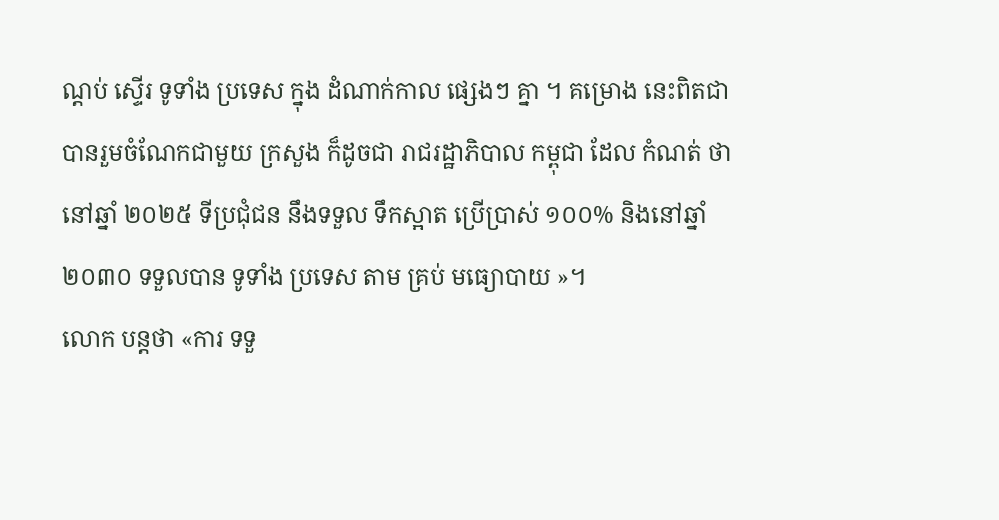ណ្តប់ ស្ទើរ ទូទាំង ប្រទេស ក្នុង ដំណាក់កាល ផ្សេងៗ គ្នា ។ គម្រោង នេះពិតជាបានរួមចំណែកជាមួយ ក្រសួង ក៏ដូចជា រាជរដ្ឋាភិបាល កម្ពុជា ដែល កំណត់ ថា នៅឆ្នាំ ២០២៥ ទីប្រជុំជន នឹងទទួល ទឹកស្អាត ប្រេីប្រាស់ ១០០% និងនៅឆ្នាំ២០៣០ ទទួលបាន ទូទាំង ប្រទេស តាម គ្រប់ មធ្យោបាយ »។
លោក បន្ដថា «ការ ទទួ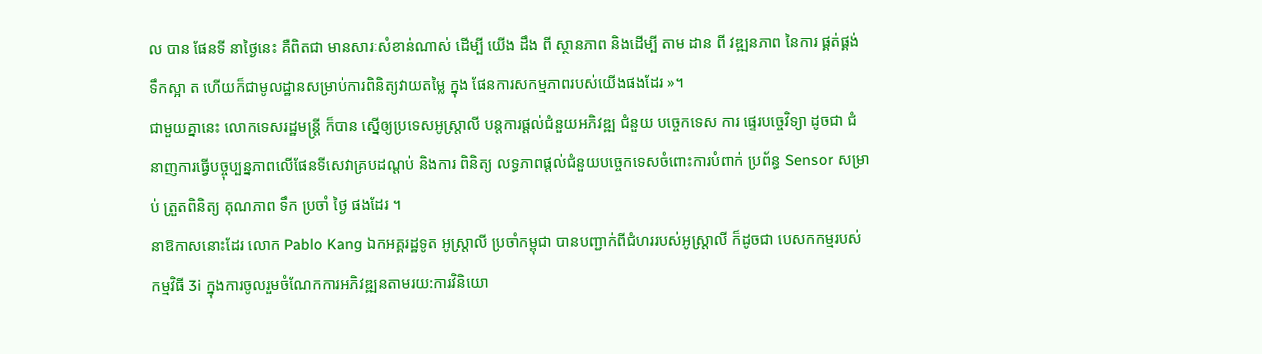ល បាន ផែនទី នាថ្ងៃនេះ គឺពិតជា មានសារៈសំខាន់ណាស់ ដេីម្បី យេីង ដឹង ពី ស្ថានភាព និងដេីម្បី តាម ដាន ពី វឌ្ឍនភាព នៃការ ផ្គត់ផ្គង់ ទឹកស្អា ត ហេីយក៏ជាមូលដ្ឋានសម្រាប់ការពិនិត្យវាយតម្លៃ ក្នុង ផែនការសកម្មភាពរបស់យេីងផងដែរ »។
ជាមួយគ្នានេះ លោកទេសរដ្ឋមន្រ្តី ក៏បាន ស្នេីឲ្យប្រទេសអូស្ត្រាលី បន្តការផ្តល់ជំនួយអភិវឌ្ឍ ជំនួយ បច្ចេកទេស ការ ផ្ទេរបច្ចេវិទ្យា ដូចជា ជំនាញការធ្វេីបច្ចុប្បន្នភាពលេីផែនទីសេវាគ្របដណ្តប់ និងការ ពិនិត្យ លទ្ធភាពផ្តល់ជំនួយបច្ចេកទេសចំពោះការបំពាក់ ប្រព័ន្ធ Sensor សម្រាប់ ត្រួតពិនិត្យ គុណភាព ទឹក ប្រចាំ ថ្ងៃ ផងដែរ ។
នាឱកាសនោះដែរ លោក Pablo Kang ឯកអគ្គរដ្ឋទូត អូស្ត្រាលី ប្រចាំកម្ពុជា បានបញ្ជាក់ពីជំហររបស់អូស្ត្រាលី ក៏ដូចជា បេសកកម្មរបស់កម្មវិធី 3i ក្នុងការចូលរួមចំណែកការអភិវឌ្ឍនតាមរយ:ការវិនិយោ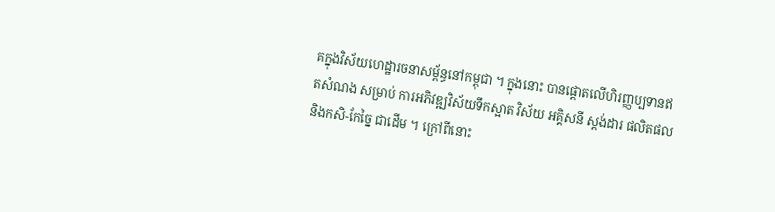គក្នុងវិស័យហេដ្ឋារចនាសម្ព័ន្ធនៅកម្ពុជា ។ ក្នុងនោះ បានផ្តោតលេីហិរញ្ញប្បទានឥតសំណង សម្រាប់ ការអភិវឌ្ឍវិស័យទឹកស្អាត វិស័យ អគ្គិសនី ស្តង់ដារ ផលិតផល និងកសិ-កែច្នៃ ជាដេីម ។ ក្រៅពីនោះ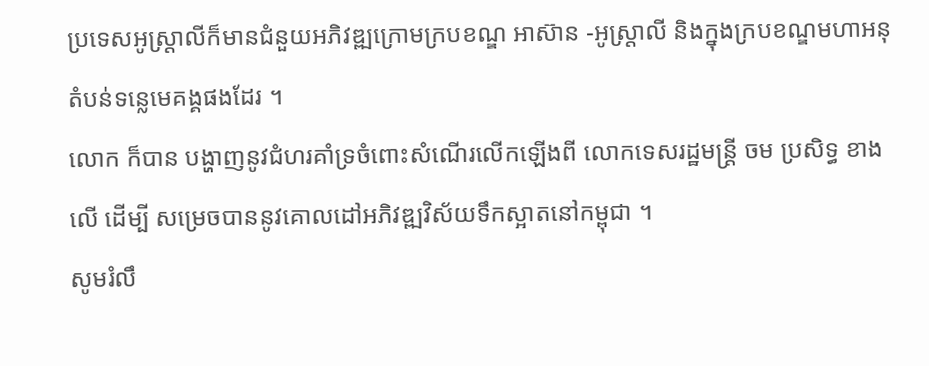ប្រទេសអូស្ត្រាលីក៏មានជំនួយអភិវឌ្ឍក្រោមក្របខណ្ឌ អាស៊ាន -អូស្ត្រាលី និងក្នុងក្របខណ្ឌមហាអនុតំបន់ទន្លេមេគង្គផងដែរ ។
លោក ក៏បាន បង្ហាញនូវជំហរគាំទ្រចំពោះសំណេីរលេីកឡេីងពី លោកទេសរដ្ឋមន្រ្តី ចម ប្រសិទ្ធ ខាងលេី ដេីម្បី សម្រេចបាននូវគោលដៅអភិវឌ្ឍវិស័យទឹកស្អាតនៅកម្ពុជា ។
សូមរំលឹ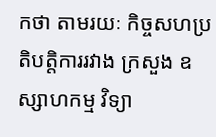កថា តាមរយៈ កិច្ចសហប្រតិបត្តិការរវាង ក្រសួង ឧស្សាហកម្ម វិទ្យា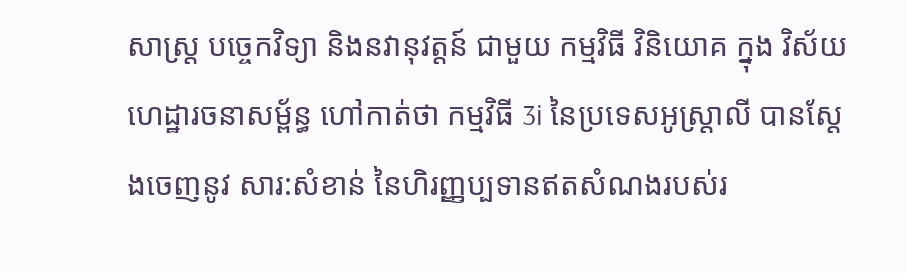សាស្ត្រ បច្ចេកវិទ្យា និងនវានុវត្តន៍ ជាមួយ កម្មវិធី វិនិយោគ ក្នុង វិស័យ ហេដ្ឋារចនាសម្ព័ន្ធ ហៅកាត់ថា កម្មវិធី 3i នៃប្រទេសអូស្ត្រាលី បានស្តែងចេញនូវ សារ:សំខាន់ នៃហិរញ្ញប្បទានឥតសំណងរបស់រ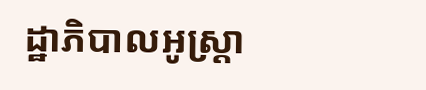ដ្ឋាភិបាលអូស្ត្រា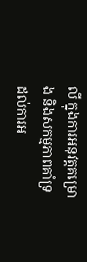លី ក្នុងការអនុវត្តគម្រោង និងសកម្មភាពគាំទ្រដល់ការអ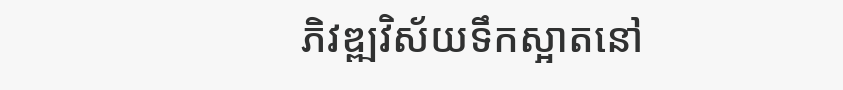ភិវឌ្ឍវិស័យទឹកស្អាតនៅ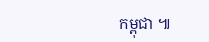កម្ពុជា ៕